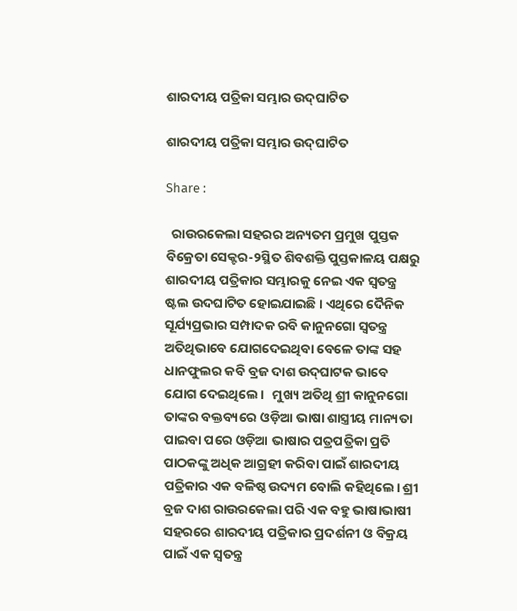ଶାରଦୀୟ ପତ୍ରିକା ସମ୍ଭାର ଉଦ‌୍‍ଘାଟିତ

ଶାରଦୀୟ ପତ୍ରିକା ସମ୍ଭାର ଉଦ‌୍‍ଘାଟିତ

Share :

  ରାଉରକେଲା ସହରର ଅନ୍ୟତମ ପ୍ରମୁଖ ପୁସ୍ତକ ବିକ୍ରେତା ସେକ୍ଟର-୨ସ୍ଥିତ ଶିବଶକ୍ତି ପୁସ୍ତକାଳୟ ପକ୍ଷରୁ ଶାରଦୀୟ ପତ୍ରିକାର ସମ୍ଭାରକୁ ନେଇ ଏକ ସ୍ୱତନ୍ତ୍ର ଷ୍ଟଲ ଉଦଘାଟିତ ହୋଇଯାଇଛି। ଏଥିରେ ଦୈନିକ ସୂର୍ଯ୍ୟପ୍ରଭାର ସମ୍ପାଦକ ରବି କାନୁନଗୋ ସ୍ୱତନ୍ତ୍ର ଅତିଥିଭାବେ ଯୋଗଦେଇଥିବା ବେଳେ ତାଙ୍କ ସହ ଧାନଫୁଲର କବି ବ୍ରଜ ଦାଶ ଉଦ‌୍‍ଘାଟକ ଭାବେ ଯୋଗ ଦେଇଥିଲେ।   ମୁଖ୍ୟ ଅତିଥି ଶ୍ରୀ କାନୁନଗୋ ତାଙ୍କର ବକ୍ତବ୍ୟରେ ଓଡ଼ିଆ ଭାଷା ଶାସ୍ତ୍ରୀୟ ମାନ୍ୟତା ପାଇବା ପରେ ଓଡ଼ିଆ ଭାଷାର ପତ୍ରପତ୍ରିକା ପ୍ରତି ପାଠକଙ୍କୁ ଅଧିକ ଆଗ୍ରହୀ କରିବା ପାଇଁ ଶାରଦୀୟ ପତ୍ରିକାର ଏକ ବଳିଷ୍ଠ ଉଦ୍ୟମ ବୋଲି କହିଥିଲେ। ଶ୍ରୀ ବ୍ରଜ ଦାଶ ରାଉରକେଲା ପରି ଏକ ବହୁ ଭାଷାଭାଷୀ ସହରରେ ଶାରଦୀୟ ପତ୍ରିକାର ପ୍ରଦର୍ଶନୀ ଓ ବିକ୍ରୟ ପାଇଁ ଏକ ସ୍ୱତନ୍ତ୍ର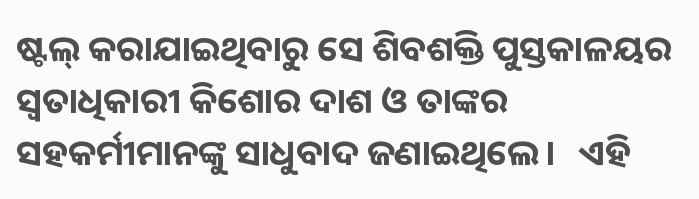ଷ୍ଟଲ‌୍‍ କରାଯାଇଥିବାରୁ ସେ ଶିବଶକ୍ତି ପୁସ୍ତକାଳୟର ସ୍ୱତାଧିକାରୀ କିଶୋର ଦାଶ ଓ ତାଙ୍କର ସହକର୍ମୀମାନଙ୍କୁ ସାଧୁବାଦ ଜଣାଇଥିଲେ।   ଏହି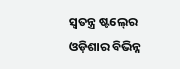ସ୍ୱତନ୍ତ୍ର ଷ୍ଟଲ‌୍‍ରେ ଓଡ଼ିଶାର ବିଭିନ୍ନ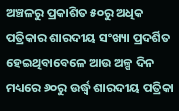ଅଞ୍ଚଳରୁ ପ୍ରକାଶିତ ୫୦ରୁ ଅଧିକ ପତ୍ରିକାର ଶାରଦୀୟ ସଂଖ୍ୟା ପ୍ରଦର୍ଶିତ ହେଇଥିବାବେଳେ ଆଉ ଅଳ୍ପ ଦିନ ମଧ୍ୟରେ ୬୦ରୁ ଉର୍ଦ୍ଧ୍ୱ ଶାରଦୀୟ ପତ୍ରିକା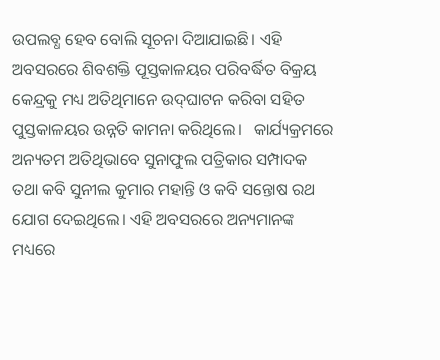ଉପଲବ୍ଧ ହେବ ବୋଲି ସୂଚନା ଦିଆଯାଇଛି। ଏହି ଅବସରରେ ଶିବଶକ୍ତି ପୂସ୍ତକାଳୟର ପରିବର୍ଦ୍ଧିତ ବିକ୍ରୟ କେନ୍ଦ୍ରକୁ ମଧ୍ୟ ଅତିଥିମାନେ ଉଦ‌୍‍ଘାଟନ କରିବା ସହିତ ପୁସ୍ତକାଳୟର ଉନ୍ନତି କାମନା କରିଥିଲେ।   କାର୍ଯ୍ୟକ୍ରମରେ ଅନ୍ୟତମ ଅତିଥିଭାବେ ସୁନାଫୁଲ ପତ୍ରିକାର ସମ୍ପାଦକ ତଥା କବି ସୁନୀଲ କୁମାର ମହାନ୍ତି ଓ କବି ସନ୍ତୋଷ ରଥ ଯୋଗ ଦେଇଥିଲେ। ଏହି ଅବସରରେ ଅନ୍ୟମାନଙ୍କ ମଧ୍ୟରେ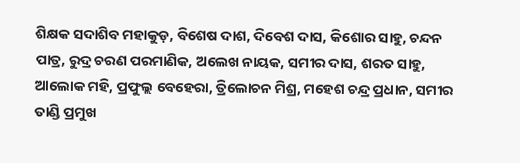ଶିକ୍ଷକ ସଦାଶିବ ମହାକୁଡ଼, ବିଶେଷ ଦାଶ, ଦିବେଶ ଦାସ, କିଶୋର ସାହୁ, ଚନ୍ଦନ ପାତ୍ର, ରୁଦ୍ର ଚରଣ ପରମାଣିକ, ଅଲେଖ ନାୟକ, ସମୀର ଦାସ, ଶରତ ସାହୁ, ଆଲୋକ ମହି, ପ୍ରଫୁଲ୍ଲ ବେହେରା, ତ୍ରିଲୋଚନ ମିଶ୍ର, ମହେଶ ଚନ୍ଦ୍ର ପ୍ରଧାନ, ସମୀର ତାଣ୍ଡି ପ୍ରମୁଖ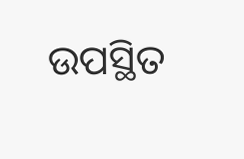ଉପସ୍ଥିତ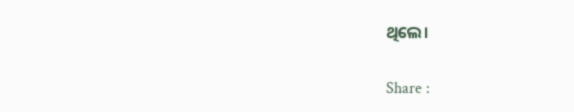ଥିଲେ।

Share :